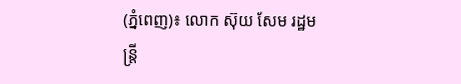(ភ្នំពេញ)៖ លោក ស៊ុយ សែម រដ្ឋមន្រ្តី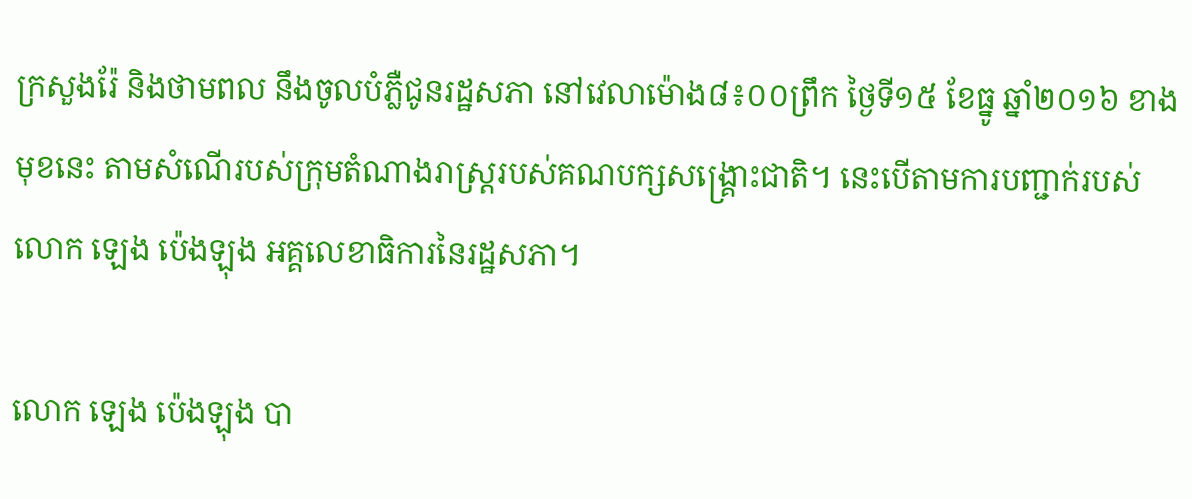ក្រសួងរ៉ែ និងថាមពល នឹងចូលបំភ្លឺជូនរដ្ឋសភា នៅវេលាម៉ោង៨៖០០ព្រឹក ថ្ងៃទី១៥ ខែធ្នូ ឆ្នាំ២០១៦ ខាងមុខនេះ តាមសំណើរបស់ក្រុមតំណាងរាស្រ្តរបស់គណបក្សសង្រ្គោះជាតិ។ នេះបើតាមការបញ្ជាក់របស់ លោក ឡេង ប៉េងឡុង អគ្គលេខាធិការនៃរដ្ឋសភា។

លោក ឡេង ប៉េងឡុង បា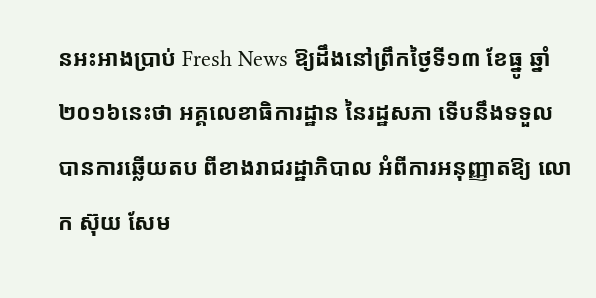នអះអាងប្រាប់ Fresh News ឱ្យដឹងនៅព្រឹកថ្ងៃទី១៣ ខែធ្នូ ឆ្នាំ២០១៦នេះថា អគ្គលេខាធិការដ្ឋាន នៃរដ្ឋសភា ទើបនឹងទទួលបានការឆ្លើយតប ពីខាងរាជរដ្ឋាភិបាល អំពីការអនុញ្ញាតឱ្យ លោក ស៊ុយ សែម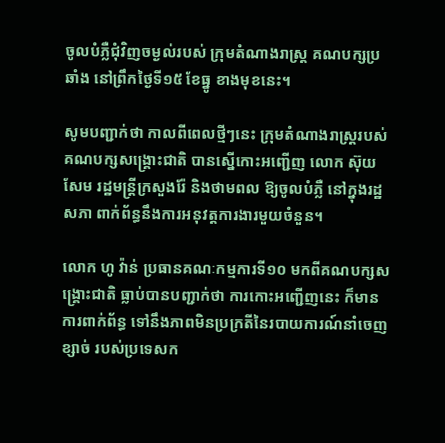ចូលបំភ្លឺជុំវិញចម្ងល់របស់ ក្រុមតំណាងរាស្រ្ត គណបក្សប្រឆាំង នៅព្រឹកថ្ងៃទី១៥ ខែធ្នូ ខាងមុខនេះ។

សូមបញ្ជាក់ថា កាលពីពេលថ្មីៗនេះ ក្រុមតំណាងរាស្រ្តរបស់គណបក្សសង្រ្គោះជាតិ បានស្នើកោះអញ្ជើញ លោក ស៊ុយ សែម រដ្ឋមន្រ្តីក្រសួងរ៉ែ និងថាមពល ឱ្យចូលបំភ្លឺ នៅក្នុងរដ្ឋសភា ពាក់ព័ន្ធនឹងការអនុវត្តការងារមួយចំនួន។

លោក ហូ វ៉ាន់ ប្រធានគណៈកម្មការទី១០ មកពីគណបក្សសង្រ្គោះជាតិ ធ្លាប់បានបញ្ជាក់ថា ការកោះអញ្ជើញនេះ ក៏មានការពាក់ព័ន្ធ ទៅនឹងភាពមិនប្រក្រតីនៃរបាយការណ៍នាំចេញខ្សាច់ របស់ប្រទេសក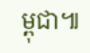ម្ពុជា៕